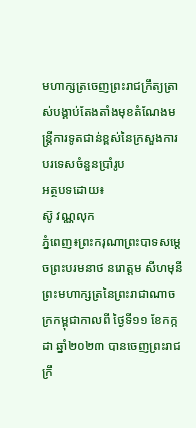មហាក្សត្រចេញព្រះរាជក្រឹត្យត្រាស់បង្គាប់តែងតាំងមុខតំណែងមន្ត្រីការទូតជាន់ខ្ពស់នៃក្រសួងការបរទេសចំនួនប្រាំរូប
អត្ថបទដោយ៖
ស៊ូ វណ្ណលុក
ភ្នំពេញ៖ព្រះករុណាព្រះបាទសម្តេចព្រះបរមនាថ នរោត្តម សីហមុនី ព្រះមហាក្សត្រនៃព្រះរាជាណាចក្រកម្ពុជាកាលពី ថ្ងៃទី១១ ខែកក្កដា ឆ្នាំ២០២៣ បានចេញព្រះរាជក្រឹ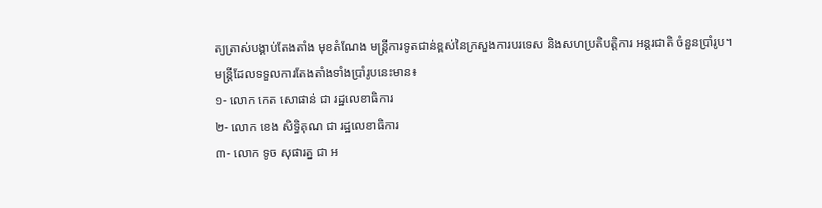ត្យត្រាស់បង្គាប់តែងតាំង មុខតំណែង មន្ត្រីការទូតជាន់ខ្ពស់នៃក្រសួងការបរទេស និងសហប្រតិបត្តិការ អន្តរជាតិ ចំនួនប្រាំរូប។
មន្រ្តីដែលទទួលការតែងតាំងទាំងប្រាំរូបនេះមាន៖
១- លោក កេត សោផាន់ ជា រដ្ឋលេខាធិការ
២- លោក ខេង សិទ្ធិគុណ ជា រដ្ឋលេខាធិការ
៣- លោក ទូច សុផារត្ន ជា អ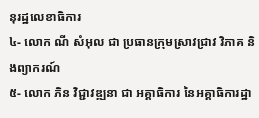នុរដ្ឋលេខាធិការ
៤- លោក ណី សំអុល ជា ប្រធានក្រុមស្រាវជ្រាវ វិភាគ និងព្យាករណ៍
៥- លោក ភិន វិជ្ជាវឌ្ឍនា ជា អគ្គាធិការ នៃអគ្គាធិការដ្ឋា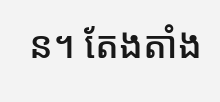ន។ តែងតាំង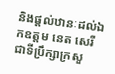និងផ្តល់ឋានៈដល់ឯកឧត្តម នេត សេរី ជាទីប្រឹក្សាក្រសួ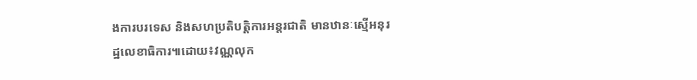ងការបរទេស និងសហប្រតិបត្តិការអន្តរជាតិ មានឋានៈស្មើអនុរដ្ឋលេខាធិការ៕ដោយ៖វណ្ណលុក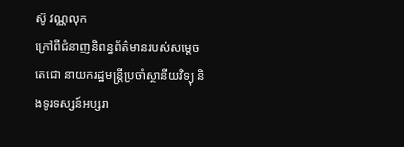ស៊ូ វណ្ណលុក
ក្រៅពីជំនាញនិពន្ធព័ត៌មានរបស់សម្ដេចតេជោ នាយករដ្ឋមន្ត្រីប្រចាំស្ថានីយវិទ្យុ និងទូរទស្សន៍អប្សរា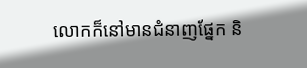លោកក៏នៅមានជំនាញផ្នែក និ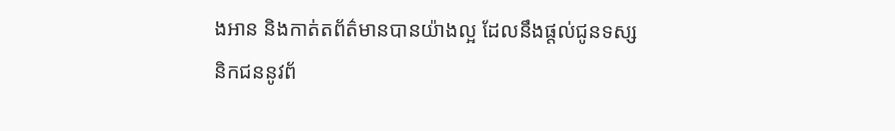ងអាន និងកាត់តព័ត៌មានបានយ៉ាងល្អ ដែលនឹងផ្ដល់ជូនទស្សនិកជននូវព័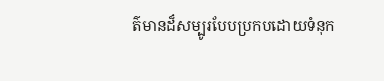ត៌មានដ៏សម្បូរបែបប្រកបដោយទំនុក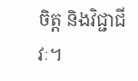ចិត្ត និងវិជ្ជាជីវៈ។